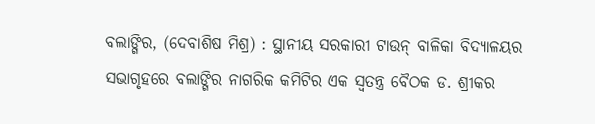ବଲାଙ୍ଗିର, (ଦେବାଶିଷ ମିଶ୍ର) : ସ୍ଥାନୀୟ ସରକାରୀ ଟାଉନ୍ ବାଳିକା ବିଦ୍ୟାଳୟର ସଭାଗୃହରେ ବଲାଙ୍ଗିର ନାଗରିକ କମିଟିର ଏକ ସ୍ୱତନ୍ତ୍ର ବୈଠକ ଡ. ଶ୍ରୀକର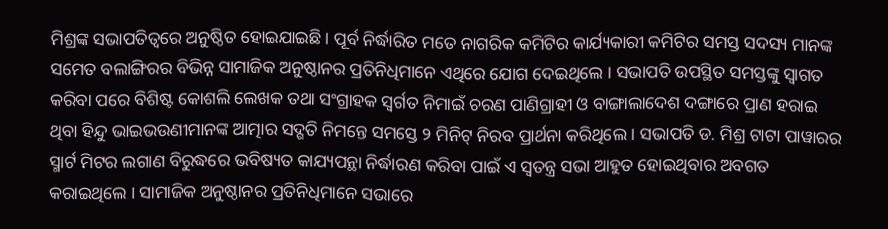ମିଶ୍ରଙ୍କ ସଭାପତିତ୍ୱରେ ଅନୁଷ୍ଠିତ ହୋଇଯାଇଛି । ପୂର୍ବ ନିର୍ଦ୍ଧାରିତ ମତେ ନାଗରିକ କମିଟିର କାର୍ଯ୍ୟକାରୀ କମିଟିର ସମସ୍ତ ସଦସ୍ୟ ମାନଙ୍କ ସମେତ ବଲାଙ୍ଗିରର ବିଭିନ୍ନ ସାମାଜିକ ଅନୁଷ୍ଠାନର ପ୍ରତିନିଧିମାନେ ଏଥିରେ ଯୋଗ ଦେଇଥିଲେ । ସଭାପତି ଉପସ୍ଥିତ ସମସ୍ତଙ୍କୁ ସ୍ୱାଗତ କରିବା ପରେ ବିଶିଷ୍ଟ କୋଶଲି ଲେଖକ ତଥା ସଂଗ୍ରାହକ ସ୍ୱର୍ଗତ ନିମାଇଁ ଚରଣ ପାଣିଗ୍ରାହୀ ଓ ବାଙ୍ଗାଲାଦେଶ ଦଙ୍ଗାରେ ପ୍ରାଣ ହରାଇ ଥିବା ହିନ୍ଦୁ ଭାଇଭଉଣୀମାନଙ୍କ ଆତ୍ମାର ସଦ୍ଗତି ନିମନ୍ତେ ସମସ୍ତେ ୨ ମିନିଟ୍ ନିରବ ପ୍ରାର୍ଥନା କରିଥିଲେ । ସଭାପତି ଡ. ମିଶ୍ର ଟାଟା ପାୱାରର ସ୍ମାର୍ଟ ମିଟର ଲଗାଣ ବିରୁଦ୍ଧରେ ଭବିଷ୍ୟତ କାଯ୍ୟପନ୍ଥା ନିର୍ଦ୍ଧାରଣ କରିବା ପାଇଁ ଏ ସ୍ୱତନ୍ତ୍ର ସଭା ଆହୁତ ହୋଇଥିବାର ଅବଗତ କରାଇଥିଲେ । ସାମାଜିକ ଅନୁଷ୍ଠାନର ପ୍ରତିନିଧିମାନେ ସଭାରେ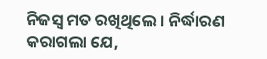ନିଜସ୍ୱ ମତ ରଖିଥିଲେ । ନିର୍ଦ୍ଧାରଣ କରାଗଲା ଯେ,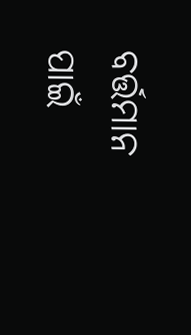ବର୍ତ୍ତମାନ ପାଇଁ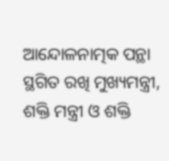ଆନ୍ଦୋଳନାତ୍ମକ ପନ୍ଥା ସ୍ଥଗିତ ରଖି ମୁଖ୍ୟମନ୍ତ୍ରୀ, ଶକ୍ତି ମନ୍ତ୍ରୀ ଓ ଶକ୍ତି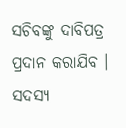ସଚିବଙ୍କୁ ଦାବିପତ୍ର ପ୍ରଦାନ କରାଯିବ । ସଦସ୍ୟ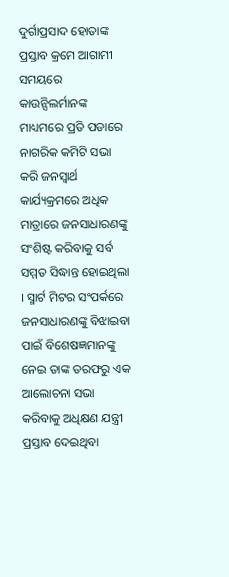ଦୁର୍ଗାପ୍ରସାଦ ହୋତାଙ୍କ ପ୍ରସ୍ତାବ କ୍ରମେ ଆଗାମୀ ସମୟରେ କାଉନ୍ସିଲର୍ମାନଙ୍କ ମାଧ୍ୟମରେ ପ୍ରତି ପଡାରେ ନାଗରିକ କମିଟି ସଭା କରି ଜନସ୍ୱାର୍ଥ କାର୍ଯ୍ୟକ୍ରମରେ ଅଧିକ ମାତ୍ରାରେ ଜନସାଧାରଣଙ୍କୁ ସଂଶିଷ୍ଟ କରିବାକୁ ସର୍ବ ସମ୍ମତ ସିଦ୍ଧାନ୍ତ ହୋଇଥିଲା । ସ୍ମାର୍ଟ ମିଟର ସଂପର୍କରେ ଜନସାଧାରଣଙ୍କୁ ବିଝାଇବା ପାଇଁ ବିଶେଷଜ୍ଞମାନଙ୍କୁ ନେଇ ତାଙ୍କ ତରଫରୁ ଏକ ଆଲୋଚନା ସଭା କରିବାକୁ ଅଧିକ୍ଷଣ ଯନ୍ତ୍ରୀ ପ୍ରସ୍ତାବ ଦେଇଥିବା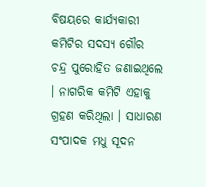ବିଷୟରେ କାର୍ଯ୍ୟକାରୀ କମିଟିର ସଦସ୍ୟ ଗୌର ଚନ୍ଦ୍ର ପୁରୋହିତ ଜଣାଇଥିଲେ । ନାଗରିକ କମିଟି ଏହାକୁ ଗ୍ରହଣ କରିଥିଲା । ସାଧାରଣ ସଂପାଦକ ମଧୁ ସୂଦନ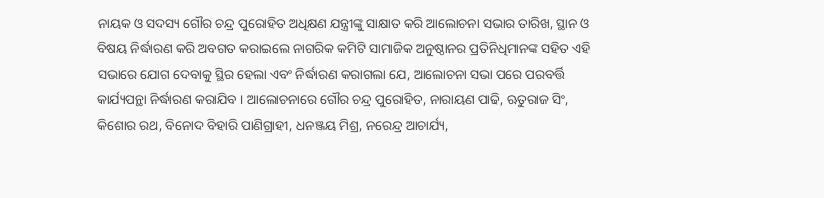ନାୟକ ଓ ସଦସ୍ୟ ଗୌର ଚନ୍ଦ୍ର ପୁରୋହିତ ଅଧିକ୍ଷଣ ଯନ୍ତ୍ରୀଙ୍କୁ ସାକ୍ଷାତ କରି ଆଲୋଚନା ସଭାର ତାରିଖ, ସ୍ଥାନ ଓ ବିଷୟ ନିର୍ଦ୍ଧାରଣ କରି ଅବଗତ କରାଇଲେ ନାଗରିକ କମିଟି ସାମାଜିକ ଅନୁଷ୍ଠାନର ପ୍ରତିନିଧିମାନଙ୍କ ସହିତ ଏହି ସଭାରେ ଯୋଗ ଦେବାକୁ ସ୍ଥିର ହେଲା ଏବଂ ନିର୍ଦ୍ଧାରଣ କରାଗଲା ଯେ, ଆଲୋଚନା ସଭା ପରେ ପରବର୍ତ୍ତି କାର୍ଯ୍ୟପନ୍ଥା ନିର୍ଦ୍ଧାରଣ କରାଯିବ । ଆଲୋଚନାରେ ଗୌର ଚନ୍ଦ୍ର ପୁରୋହିତ, ନାରାୟଣ ପାଢି, ଋତୁରାଜ ସିଂ, କିଶୋର ରଥ, ବିନୋଦ ବିହାରି ପାଣିଗ୍ରାହୀ, ଧନଞ୍ଜୟ ମିଶ୍ର, ନରେନ୍ଦ୍ର ଆଚାର୍ଯ୍ୟ,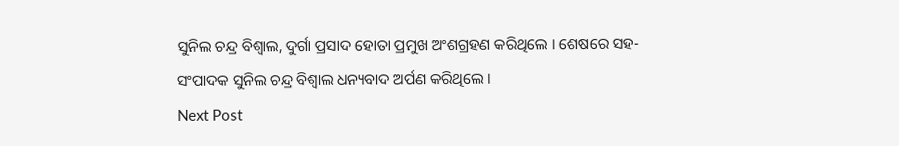ସୁନିଲ ଚନ୍ଦ୍ର ବିଶ୍ୱାଲ, ଦୁର୍ଗା ପ୍ରସାଦ ହୋତା ପ୍ରମୁଖ ଅଂଶଗ୍ରହଣ କରିଥିଲେ । ଶେଷରେ ସହ-ସଂପାଦକ ସୁନିଲ ଚନ୍ଦ୍ର ବିଶ୍ୱାଲ ଧନ୍ୟବାଦ ଅର୍ପଣ କରିଥିଲେ ।
Next Post